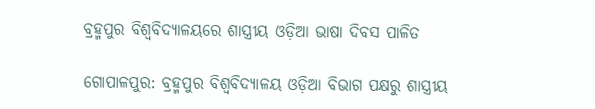ବ୍ରହ୍ମପୁର ବିଶ୍ଵବିଦ୍ୟାଳୟରେ ଶାସ୍ତ୍ରୀୟ ଓଡ଼ିଆ ଭାଷା ଦିବସ ପାଳିତ

ଗୋପାଳପୁର: ବ୍ରହ୍ମପୁର ବିଶ୍ବବିଦ୍ୟାଳୟ ଓଡ଼ିଆ ବିଭାଗ ପକ୍ଷରୁ ଶାସ୍ତ୍ରୀୟ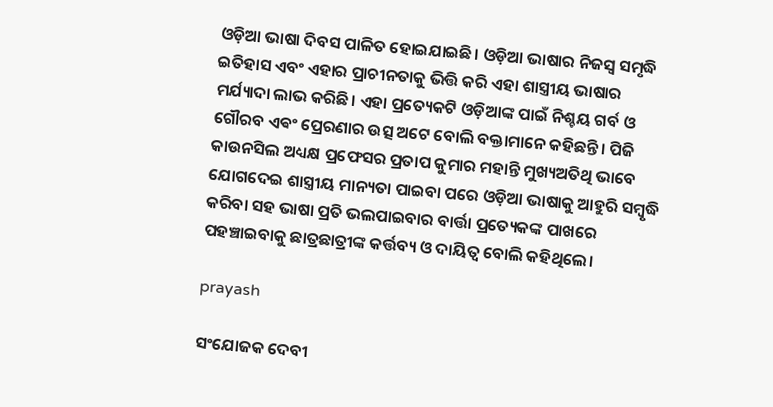ଓଡ଼ିଆ ଭାଷା ଦିବସ ପାଳିତ ହୋଇଯାଇଛି। ଓଡ଼ିଆ ଭାଷାର ନିଜସ୍ବ ସମୃଦ୍ଧି ଇତିହାସ ଏବଂ ଏହାର ପ୍ରାଚୀନତାକୁ ଭିତ୍ତି କରି ଏହା ଶାସ୍ତ୍ରୀୟ ଭାଷାର ମର୍ଯ୍ୟାଦା ଲାଭ କରିଛି। ଏହା ପ୍ରତ୍ୟେକଟି ଓଡ଼ିଆଙ୍କ ପାଇଁ ନିଶ୍ଚୟ ଗର୍ବ ଓ ଗୌରବ ଏଵଂ ପ୍ରେରଣାର ଉତ୍ସ ଅଟେ ବୋଲି ବକ୍ତାମାନେ କହିଛନ୍ତି। ପିଜି କାଉନସିଲ ଅଧ୍ୟକ୍ଷ ପ୍ରଫେସର ପ୍ରତାପ କୁମାର ମହାନ୍ତି ମୁଖ୍ୟଅତିଥି ଭାବେ ଯୋଗଦେଇ ଶାସ୍ତ୍ରୀୟ ମାନ୍ୟତା ପାଇବା ପରେ ଓଡ଼ିଆ ଭାଷାକୁ ଆହୁରି ସମ୍ବୃଦ୍ଧି କରିବା ସହ ଭାଷା ପ୍ରତି ଭଲପାଇବାର ବାର୍ତ୍ତା ପ୍ରତ୍ୟେକଙ୍କ ପାଖରେ ପହଞ୍ଚାଇବାକୁ ଛାତ୍ରଛାତ୍ରୀଙ୍କ କର୍ତ୍ତବ୍ୟ ଓ ଦାୟିତ୍ବ ବୋଲି କହିଥିଲେ।

prayash

ସଂଯୋଜକ ଦେବୀ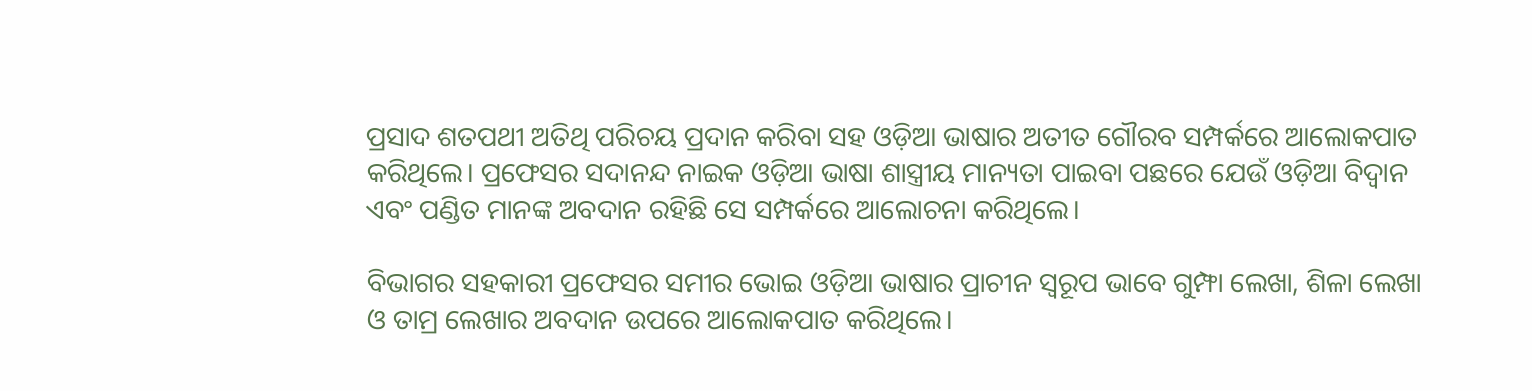ପ୍ରସାଦ ଶତପଥୀ ଅତିଥି ପରିଚୟ ପ୍ରଦାନ କରିବା ସହ ଓଡ଼ିଆ ଭାଷାର ଅତୀତ ଗୌରବ ସମ୍ପର୍କରେ ଆଲୋକପାତ କରିଥିଲେ। ପ୍ରଫେସର ସଦାନନ୍ଦ ନାଇକ ଓଡ଼ିଆ ଭାଷା ଶାସ୍ତ୍ରୀୟ ମାନ୍ୟତା ପାଇବା ପଛରେ ଯେଉଁ ଓଡ଼ିଆ ବିଦ୍ୱାନ ଏବଂ ପଣ୍ଡିତ ମାନଙ୍କ ଅବଦାନ ରହିଛି ସେ ସମ୍ପର୍କରେ ଆଲୋଚନା କରିଥିଲେ।

ବିଭାଗର ସହକାରୀ ପ୍ରଫେସର ସମୀର ଭୋଇ ଓଡ଼ିଆ ଭାଷାର ପ୍ରାଚୀନ ସ୍ୱରୂପ ଭାବେ ଗୁମ୍ଫା ଲେଖା, ଶିଳା ଲେଖା ଓ ତାମ୍ର ଲେଖାର ଅବଦାନ ଉପରେ ଆଲୋକପାତ କରିଥିଲେ।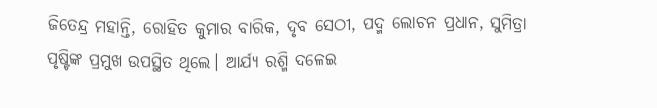ଜିତେନ୍ଦ୍ର ମହାନ୍ତି, ରୋହିତ କୁମାର ବାରିକ, ଦୃବ ସେଠୀ, ପଦ୍ମ ଲୋଚନ ପ୍ରଧାନ, ସୁମିତ୍ରା ପୃଷ୍ଟିଙ୍କ ପ୍ରମୁଖ ଉପସ୍ଥିତ ଥିଲେ। ଆର୍ଯ୍ୟ ରଶ୍ମି ଦଳେଇ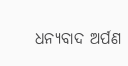ଧନ୍ୟବାଦ ଅର୍ପଣ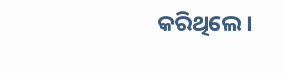କରିଥିଲେ।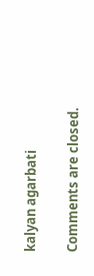kalyan agarbati

Comments are closed.